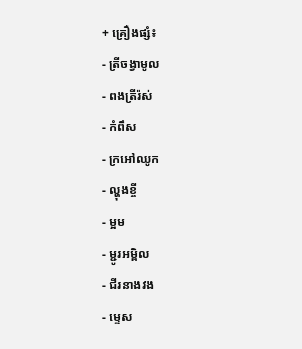+ គ្រឿងផ្សំ៖
- ត្រីចង្វាមូល
- ពងត្រីរ៉ស់
- កំពឹស
- ក្រអៅឈូក
- ល្ហុងខ្ចី
- ម្អម
- ម្ជូរអម្ពិល
- ជីរនាងវង
- ម្ទេស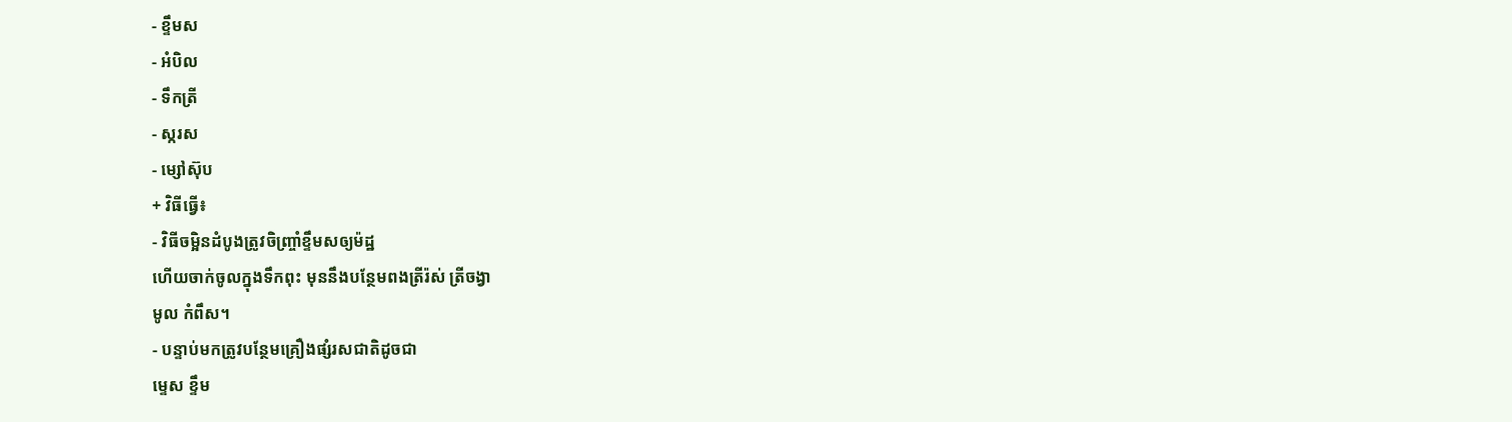- ខ្ទឹមស
- អំបិល
- ទឹកត្រី
- ស្ករស
- ម្សៅស៊ុប
+ វិធីធ្វើ៖
- វិធីចម្អិនដំបូងត្រូវចិញ្ច្រាំខ្ទឹមសឲ្យម៉ដ្ឋ
ហើយចាក់ចូលក្នុងទឹកពុះ មុននឹងបន្ថែមពងត្រីរ៉ស់ ត្រីចង្វា
មូល កំពឹស។
- បន្ទាប់មកត្រូវបន្ថែមគ្រឿងផ្សំរសជាតិដូចជា
ម្ទេស ខ្ទឹម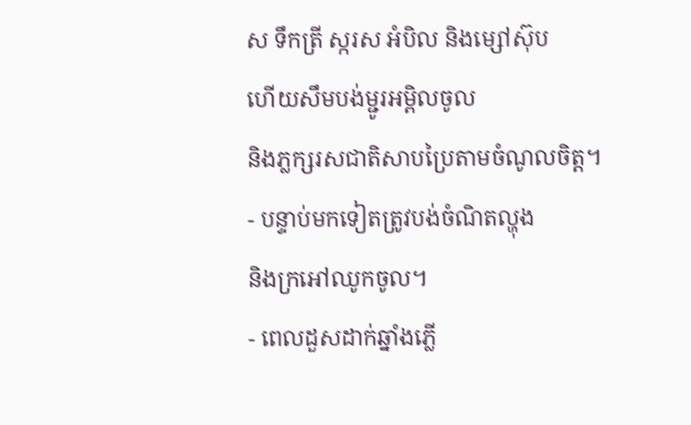ស ទឹកត្រី ស្ករស អំបិល និងម្សៅស៊ុប
ហើយសឹមបង់ម្ជូរអម្ពិលចូល
និងភ្លក្សរសជាតិសាបប្រៃតាមចំណូលចិត្ត។
- បន្ទាប់មកទៀតត្រូវបង់ចំណិតល្ហុង
និងក្រអៅឈូកចូល។
- ពេលដួសដាក់ឆ្នាំងភ្លើ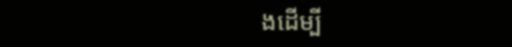ងដើម្បី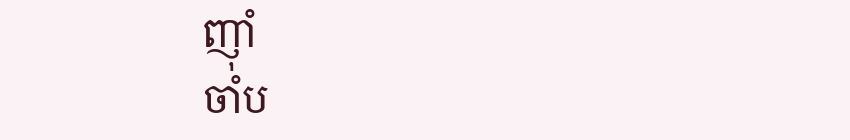ញ៉ាំ
ចាំប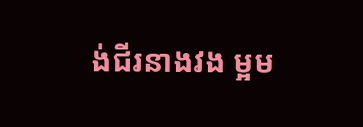ង់ជីរនាងវង ម្អម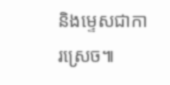និងម្ទេសជាការស្រេច៕